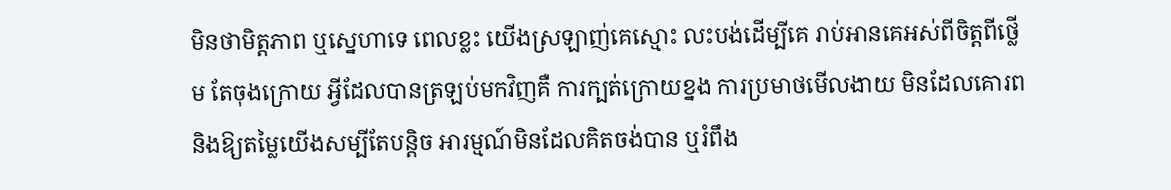មិនថាមិត្តភាព ឬស្នេហាទេ ពេលខ្លះ យើងស្រឡាញ់គេស្មោះ លះបង់ដើម្បីគេ រាប់អានគេអស់ពីចិត្តពីថ្លើម តែចុងក្រោយ អ្វីដែលបានត្រឡប់មកវិញគឺ ការក្បត់ក្រោយខ្នង ការប្រមាថមើលងាយ មិនដែលគោរព និងឱ្យតម្លៃយើងសម្បីតែបន្តិច អារម្មណ៍មិនដែលគិតចង់បាន ឬរំពឹង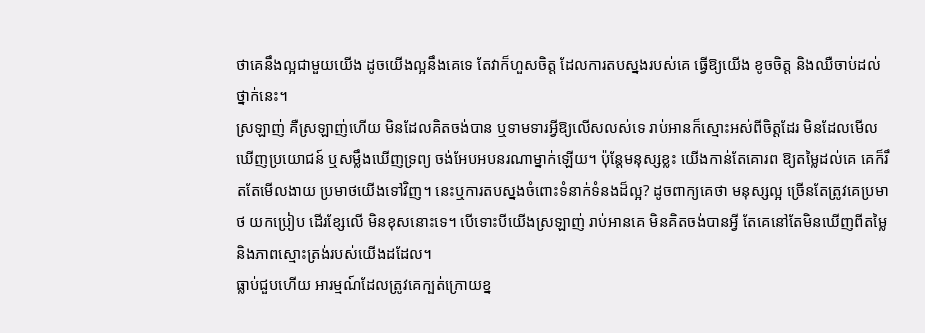ថាគេនឹងល្អជាមួយយើង ដូចយើងល្អនឹងគេទេ តែវាក៏ហួសចិត្ត ដែលការតបស្នងរបស់គេ ធ្វើឱ្យយើង ខូចចិត្ត និងឈឺចាប់ដល់ថ្នាក់នេះ។
ស្រឡាញ់ គឺស្រឡាញ់ហើយ មិនដែលគិតចង់បាន ឬទាមទារអ្វីឱ្យលើសលស់ទេ រាប់អានក៏ស្មោះអស់ពីចិត្តដែរ មិនដែលមើលឃើញប្រយោជន៍ ឬសម្លឹងឃើញទ្រព្យ ចង់អែបអបនរណាម្នាក់ឡើយ។ ប៉ុន្តែមនុស្សខ្លះ យើងកាន់តែគោរព ឱ្យតម្លៃដល់គេ គេក៏រឹតតែមើលងាយ ប្រមាថយើងទៅវិញ។ នេះឬការតបស្នងចំពោះទំនាក់ទំនងដ៏ល្អ? ដូចពាក្យគេថា មនុស្សល្អ ច្រើនតែត្រូវគេប្រមាថ យកប្រៀប ដើរខ្សែលើ មិនខុសនោះទេ។ បើទោះបីយើងស្រឡាញ់ រាប់អានគេ មិនគិតចង់បានអ្វី តែគេនៅតែមិនឃើញពីតម្លៃ និងភាពស្មោះត្រង់របស់យើងដដែល។
ធ្លាប់ជួបហើយ អារម្មណ៍ដែលត្រូវគេក្បត់ក្រោយខ្ន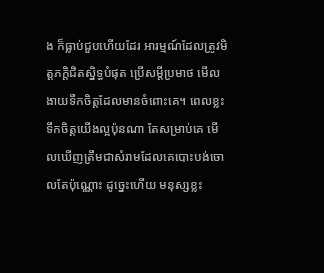ង ក៏ធ្លាប់ជួបហើយដែរ អារម្មណ៍ដែលត្រូវមិត្តភក្តិជិតស្និទ្ធបំផុត ប្រើសម្ដីប្រមាថ មើលងាយទឺកចិត្តដែលមានចំពោះគេ។ ពេលខ្លះ ទឹកចិត្តយើងល្អប៉ុនណា តែសម្រាប់គេ មើលឃើញត្រឹមជាសំរាមដែលគេបោះបង់ចោលតែប៉ុណ្ណោះ ដូច្នេះហើយ មនុស្សខ្លះ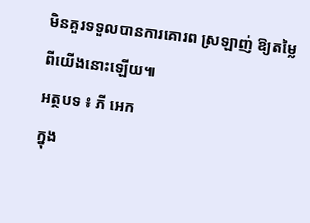មិនគួរទទួលបានការគោរព ស្រឡាញ់ ឱ្យតម្លៃពីយើងនោះឡើយ៕
អត្ថបទ ៖ ភី អេក
ក្នុង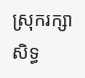ស្រុករក្សាសិទ្ធ